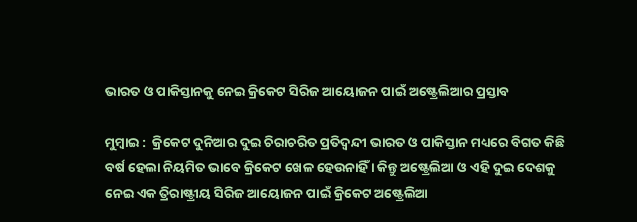ଭାରତ ଓ ପାକିସ୍ତାନକୁ ନେଇ କ୍ରିକେଟ ସିରିଜ ଆୟୋଜନ ପାଇଁ ଅଷ୍ଟ୍ରେଲିଆର ପ୍ରସ୍ତାବ

ମୁମ୍ବାଇ :  କ୍ରିକେଟ ଦୁନିଆର ଦୁଇ ଚିରାଚରିତ ପ୍ରତିଦ୍ବନ୍ଦୀ ଭାରତ ଓ ପାକିସ୍ତାନ ମଧ୍ୟରେ ବିଗତ କିଛି ବର୍ଷ ହେଲା ନିୟମିତ ଭାବେ କ୍ରିକେଟ ଖେଳ ହେଉନାହିଁ । କିନ୍ତୁ ଅଷ୍ଟ୍ରେଲିଆ ଓ ଏହି ଦୁଇ ଦେଶକୁ  ନେଇ ଏକ ତ୍ରିରାଷ୍ଟ୍ରୀୟ ସିରିଜ ଆୟୋଜନ ପାଇଁ କ୍ରିକେଟ ଅଷ୍ଟ୍ରେଲିଆ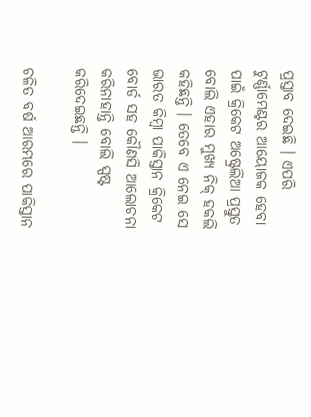ପ୍ରସ୍ତାବ ଦେଇଛି । ଏପରି ଟୁର୍ଣ୍ଣାମେଣ୍ଟର ଆୟୋଜକ ହେବା ପାଇଁ କ୍ରିକେଟ ଅଷ୍ଟ୍ରେଲିଆ ପ୍ରସ୍ତୁତ ବୋଲି ଏହାର ମୁଖ୍ୟ ନିକ୍ ହକଲି କହିଛନ୍ତି । ତେବେ ଏ ନେଇ ସେ ଭାରତ କିମ୍ବା ପାକିସ୍ତାନ କ୍ରିକେଟ ବୋର୍ଡ ସହ କୌଣସି ଆଲୋଚନା କରିନାହାନ୍ତି ବୋଲି ସ୍ପଷ୍ଟ କରିଦେଇଛନ୍ତି ।

ଚଳିତ ବର୍ଷ ଆରମ୍ଭରେ ପାକିସ୍ତାନ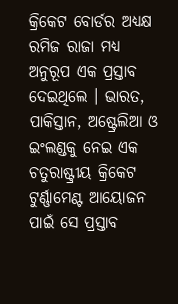କ୍ରିକେଟ ବୋର୍ଡର ଅଧ୍ୟକ୍ଷ ରମିଜ ରାଜା ମଧ୍ୟ ଅନୁରୂପ ଏକ ପ୍ରସ୍ତାବ ଦେଇଥିଲେ । ଭାରତ, ପାକିସ୍ତାନ, ଅଷ୍ଟ୍ରେଲିଆ ଓ ଇଂଲଣ୍ଡକୁ ନେଇ ଏକ ଚତୁରାଷ୍ଟ୍ରୀୟ କ୍ରିକେଟ ଟୁର୍ଣ୍ଣାମେଣ୍ଟ ଆୟୋଜନ ପାଇଁ ସେ ପ୍ରସ୍ତାବ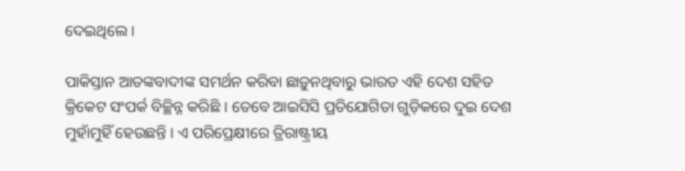ଦେଇଥିଲେ ।

ପାକିସ୍ତାନ ଆତଙ୍କବାଦୀଙ୍କ ସମର୍ଥନ କରିବା ଛାଡ଼ୁନଥିବାରୁ ଭାରତ ଏହି ଦେଶ ସହିତ କ୍ରିକେଟ ସଂପର୍କ ବିଚ୍ଛିନ୍ନ କରିଛି । ତେବେ ଆଇସିସି ପ୍ରତିଯୋଗିତା ଗୁଡ଼ିକରେ ଦୁଇ ଦେଶ ମୁହାଁମୁହିଁ ହେଉଛନ୍ତି । ଏ ପରିପ୍ରେକ୍ଷୀରେ ତ୍ରିରାଷ୍ଟ୍ରୀୟ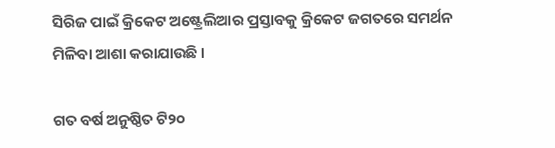ସିରିଜ ପାଇଁ କ୍ରିକେଟ ଅଷ୍ଟ୍ରେଲିଆର ପ୍ରସ୍ତାବକୁ କ୍ରିକେଟ ଜଗତରେ ସମର୍ଥନ ମିଳିବା ଆଶା କରାଯାଉଛି ।

ଗତ ବର୍ଷ ଅନୁଷ୍ଠିତ ଟି୨୦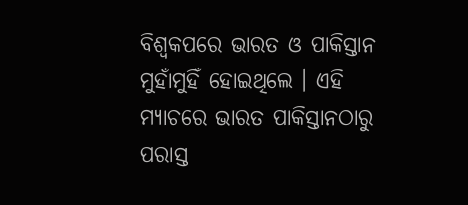ବିଶ୍ବକପରେ ଭାରତ ଓ ପାକିସ୍ତାନ ମୁହାଁମୁହିଁ ହୋଇଥିଲେ । ଏହି ମ୍ୟାଚରେ ଭାରତ ପାକିସ୍ତାନଠାରୁ ପରାସ୍ତ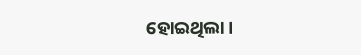ହୋଇଥିଲା ।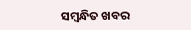ସମ୍ବନ୍ଧିତ ଖବର